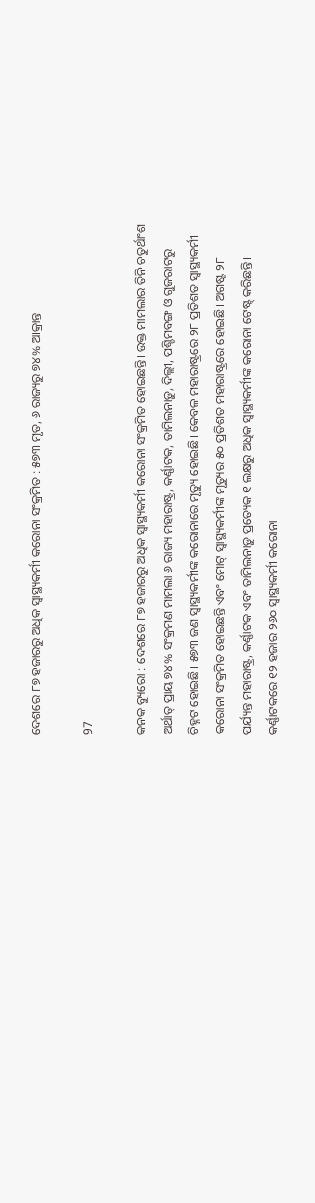ଦେଶରେ ୮୭ ହଜାରରୁ ଅଧିକ ସ୍ୱାସ୍ଥ୍ୟକର୍ମୀ କରୋନା ସଂକ୍ରମିତ : ୫୭୩ ମୃତ, ୬ ରାଜ୍ୟରୁ ୭୪% ଆକ୍ରାନ୍ତ

97

କନକ ବ୍ୟୁରୋ : ଦେଶରେ ୮୭ ହଜାରରୁ ଅଧିକ ସ୍ୱାସ୍ଥ୍ୟକର୍ମୀ କରୋନା ସଂକ୍ରମିତ ହୋଇଛନ୍ତି। ଉକ୍ତ ମାମଲାର ତିନି ଚତୁର୍ଥାଂଶ ଅର୍ଥାତ୍‌ ପ୍ରାୟ ୭୪% ସଂକ୍ରମଣ ମାମଲା ୬ ରାଜ୍ୟ ମହାରାଷ୍ଟ୍ର, କର୍ଣ୍ଣାଟକ, ତାମିଲନାଡ଼ୁ, ଦିଲ୍ଲୀ, ପଶ୍ଚିମବଙ୍ଗ ଓ ଗୁଜରାଟରୁ ଚିହ୍ନଟ ହୋଇଛି। ୫୭୩ ଜଣ ସ୍ୱାସ୍ଥ୍ୟକର୍ମୀଙ୍କ କରୋନାରେ ମୃତ୍ୟୁ ହୋଇଛି। କେବଳ ମହାରାଷ୍ଟ୍ରରେ ୨୮ ପ୍ରତିଶତ ସ୍ୱାସ୍ଥ୍ୟକର୍ମୀ କରୋନା ସଂକ୍ରମିତ ହୋଇଛନ୍ତି ଏବଂ ମୋଟ୍‌ ସ୍ୱାସ୍ଥ୍ୟକର୍ମୀଙ୍କ ମୃତ୍ୟୁର ୫୦ ପ୍ରତିଶତ ମହାରାଷ୍ଟ୍ରରେ ହୋଇଛି। ଅଗଷ୍ଟ ୨୮ ପର୍ଯ୍ୟନ୍ତ ମହାରାଷ୍ଟ୍ର, କର୍ଣ୍ଣାଟକ ଏବଂ ତାମିଲନାଡ଼ୁ ପ୍ର‌ତ୍ୟେକ ୧ ଲକ୍ଷରୁ ଅଧିକ ସ୍ୱାସ୍ଥ୍ୟକର୍ମୀଙ୍କ କରୋନା ଟେଷ୍ଟ୍‌ କରିଛନ୍ତି। କର୍ଣ୍ଣାଟକରେ ୧୨ ହଜାର ୨୬୦ ସ୍ୱାସ୍ଥ୍ୟକର୍ମୀ କରୋନା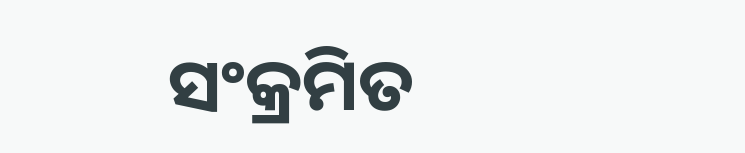ସଂକ୍ରମିତ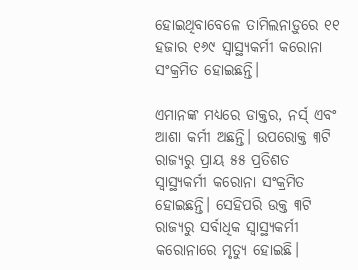ହୋଇଥିବାବେଳେ ତାମିଲନାଡ଼ୁରେ ୧୧ ହଜାର ୧୬୯ ସ୍ୱାସ୍ଥ୍ୟକର୍ମୀ କରୋନା ସଂକ୍ରମିତ ହୋଇଛନ୍ତି।

ଏମାନଙ୍କ ମଧ୍ୟରେ ଡାକ୍ତର, ନର୍ସ‌୍ ଏବଂ ଆଶା କର୍ମୀ ଅଛନ୍ତି। ଉପରୋକ୍ତ ୩ଟି ରାଜ୍ୟରୁ ପ୍ରାୟ ୫୫ ପ୍ରତିଶତ ସ୍ୱାସ୍ଥ୍ୟକର୍ମୀ କରୋନା ସଂକ୍ରମିତ ହୋଇଛନ୍ତି। ସେହିପରି ଉକ୍ତ ୩ଟି ରାଜ୍ୟରୁ ସର୍ବାଧିକ ସ୍ୱାସ୍ଥ୍ୟକର୍ମୀ କରୋନାରେ ମୃତ୍ୟୁ ହୋଇଛି।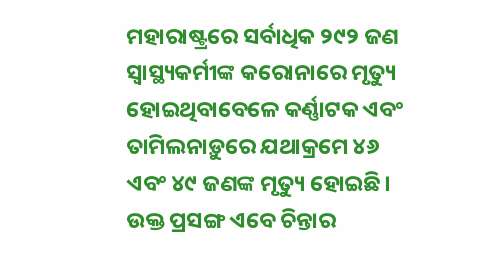ମହାରାଷ୍ଟ୍ରରେ ସର୍ବାଧିକ ୨୯୨ ଜଣ ସ୍ୱାସ୍ଥ୍ୟକର୍ମୀଙ୍କ କରୋନାରେ ମୃତ୍ୟୁ ହୋଇଥିବାବେଳେ କର୍ଣ୍ଣାଟକ ଏବଂ ତାମିଲନାଡ଼ୁରେ ଯଥାକ୍ରମେ ୪୬ ଏବଂ ୪୯ ଜଣଙ୍କ ମୃତ୍ୟୁ ହୋଇଛି। ଉକ୍ତ ପ୍ରସଙ୍ଗ ଏବେ ଚିନ୍ତାର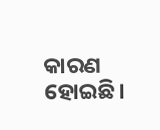କାରଣ ହୋଇଛି।